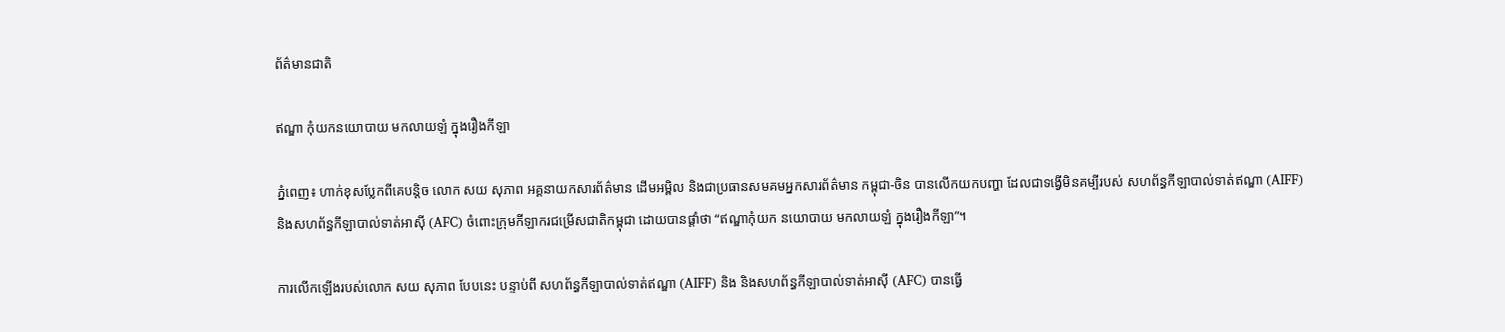ព័ត៌មានជាតិ

ឥណ្ឌា កុំយកនយោបាយ មកលាយឡំ ក្នុងរឿងកីឡា

ភ្នំពេញ៖ ហាក់ខុសប្លែកពីគេបន្តិច លោក សយ សុភាព អគ្គនាយកសារព័ត៌មាន ដើមអម្ពិល និងជាប្រធានសមគមអ្នកសារព័ត៌មាន កម្ពុជា-ចិន បានលើកយកបញ្ហា ដែលជាទង្វើមិនគម្បីរបស់ សហព័ន្ធកីឡាបាល់ទាត់ឥណ្ឌា (AIFF) និងសហព័ន្ធកីឡាបាល់ទាត់អាស៊ី (AFC) ចំពោះក្រុមកីឡាករជម្រើសជាតិកម្ពុជា ដោយបានផ្ដាំថា “ឥណ្ឌាកុំយក នយោបាយ មកលាយឡំ ក្នុងរឿងកីឡា”។

ការលើកឡើងរបស់លោក សយ សុភាព បែបនេះ បន្ទាប់ពី សហព័ន្ធកីឡាបាល់ទាត់ឥណ្ឌា (AIFF) និង និងសហព័ន្ធកីឡាបាល់ទាត់អាស៊ី (AFC) បានធ្វើ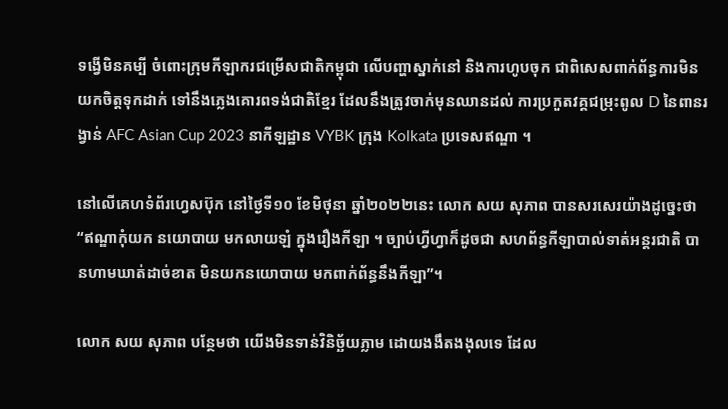ទង្វើមិនគម្បី ចំពោះក្រុមកីឡាករជម្រើសជាតិកម្ពុជា លើបញ្ហាស្នាក់នៅ និងការហូបចុក ជាពិសេសពាក់ព័ន្ធការមិនយកចិត្តទុកដាក់ ទៅនឹងភ្លេងគោរពទង់ជាតិខ្មែរ ដែលនឹងត្រូវចាក់មុនឈានដល់ ការប្រកួតវគ្គជម្រុះពូល D នៃពានរង្វាន់ AFC Asian Cup 2023 នាកីឡដ្ឋាន VYBK ក្រុង Kolkata ប្រទេសឥណ្ឌា ។

នៅលើគេហទំព័រហ្វេសប៊ុក នៅថ្ងៃទី១០ ខែមិថុនា ឆ្នាំ២០២២នេះ លោក សយ សុភាព បានសរសេរយ៉ាងដូច្នេះថា “ឥណ្ឌាកុំយក នយោបាយ មកលាយឡំ ក្នុងរឿងកីឡា ។ ច្បាប់ហ្វីហ្វាក៏ដូចជា សហព័ន្ធកីឡាបាល់ទាត់អន្តរជាតិ បានហាមឃាត់ដាច់ខាត មិនយកនយោបាយ មកពាក់ព័ន្ធនឹងកីឡា”។

លោក សយ សុភាព បន្ថែមថា យើងមិនទាន់វិនិច្ឆ័យភ្លាម ដោយងងឹតងងុលទេ ដែល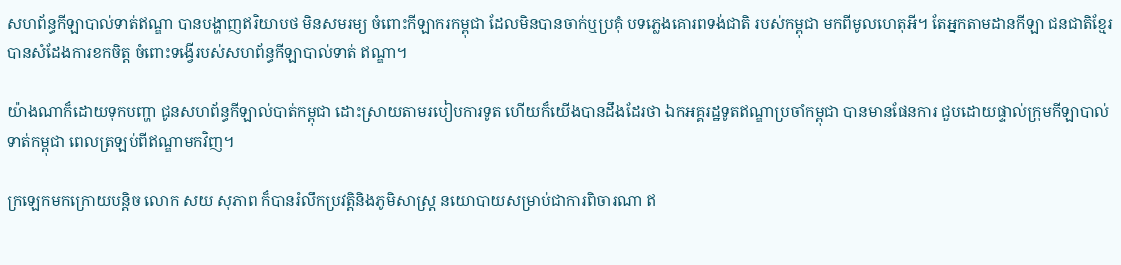សហព័ន្ធកីឡាបាល់ទាត់ឥណ្ឌា បានបង្ហាញឥរិយាបថ មិនសមរម្យ ចំពោះកីឡាករកម្ពុជា ដែលមិនបានចាក់ឬប្រគុំ បទភ្លេងគោរពទង់ជាតិ របស់កម្ពុជា មកពីមូលហេតុអី។ តែអ្នកតាមដានកីឡា ជនជាតិខ្មែរ បានសំដែងការខកចិត្ត ចំពោះទង្វើរបស់សហព័ន្ធកីឡាបាល់ទាត់ ឥណ្ឌា។

យ៉ាងណាក៏ដោយទុកបញ្ហា ជូនសហព័ន្ធកីឡាល់បាត់កម្ពុជា ដោះស្រាយតាមរបៀបការទូត ហើយក៏យើងបានដឹងដែរថា ឯកអគ្គរដ្ឋទូតឥណ្ឌាប្រចាំកម្ពុជា បានមានផែនការ ជួបដោយផ្ទាល់ក្រុមកីឡាបាល់ទាត់កម្ពុជា ពេលត្រឡប់ពីឥណ្ឌាមកវិញ។

ក្រឡេកមកក្រោយបន្តិច លោក សយ សុភាព ក៏បានរំលឹកប្រវត្តិនិងភូមិសាស្ត្រ នយោបាយសម្រាប់ជាការពិចារណា ឥ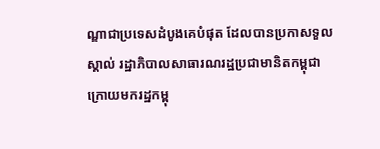ណ្ឌាជាប្រទេសដំបូងគេបំផុត ដែលបានប្រកាសទួលស្គាល់ រដ្ឋាភិបាលសាធារណរដ្ឋប្រជាមានិតកម្ពុជា ក្រោយមករដ្ឋកម្ពុ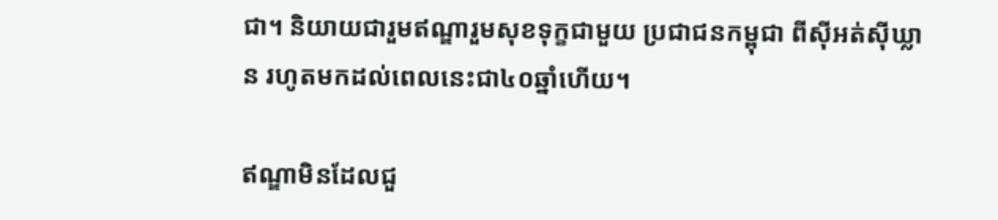ជា។ និយាយជារួមឥណ្ឌារួមសុខទុក្ខជាមួយ ប្រជាជនកម្ពុជា ពីស៊ីអត់ស៊ីឃ្លាន រហូតមកដល់ពេលនេះជា៤០ឆ្នាំហើយ។

ឥណ្ឌាមិនដែលជួ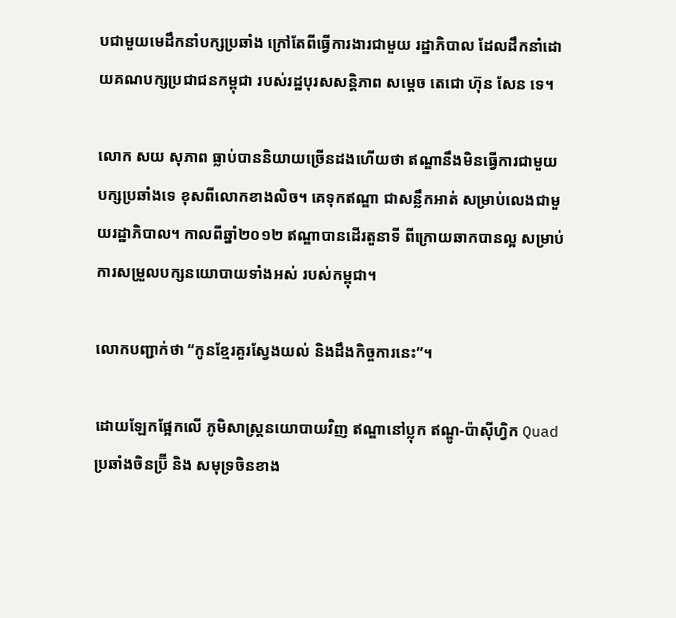បជាមួយមេដឹកនាំបក្សប្រឆាំង ក្រៅតែពីធ្វើការងារជាមួយ រដ្ឋាភិបាល ដែលដឹកនាំដោយគណបក្សប្រជាជនកម្ពុជា របស់រដ្ឋបុរសសន្តិភាព សម្តេច តេជោ ហ៊ុន សែន ទេ។

លោក សយ សុភាព ធ្លាប់បាននិយាយច្រើនដងហើយថា ឥណ្ឌានឹងមិនធ្វើការជាមួយបក្សប្រឆាំងទេ ខុសពីលោកខាងលិច។ គេទុកឥណ្ឌា ជាសន្លឹកអាត់ សម្រាប់លេងជាមួយរដ្ឋាភិបាល។ កាលពីឆ្នាំ២០១២ ឥណ្ឌាបានដើរតួនាទី ពីក្រោយឆាកបានល្អ សម្រាប់ការសម្រួលបក្សនយោបាយទាំងអស់ របស់កម្ពុជា។

លោកបញ្ជាក់ថា “កូនខ្មែរគួរស្វែងយល់ និងដឹងកិច្ចការនេះ”។

ដោយឡែកផ្អែកលើ ភូមិសាស្ត្រនយោបាយវិញ ឥណ្ឌានៅប្លុក ឥណ្ឌូ-ប៉ាស៊ីហ្វិក Quad ប្រឆាំងចិនប្រ៊ី និង សមុទ្រចិនខាង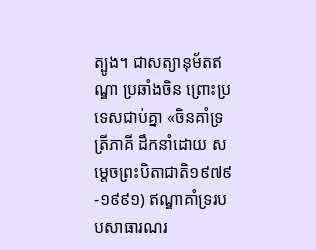ត្បូង។ ជាសត្យានុម័តឥណ្ឌា ប្រឆាំងចិន ព្រោះប្រទេសជាប់គ្នា «ចិនគាំទ្រត្រីភាគី ដឹកនាំដោយ សម្តេចព្រះបិតាជាតិ១៩៧៩-១៩៩១) ឥណ្ឌាគាំទ្ររបបសាធារណរ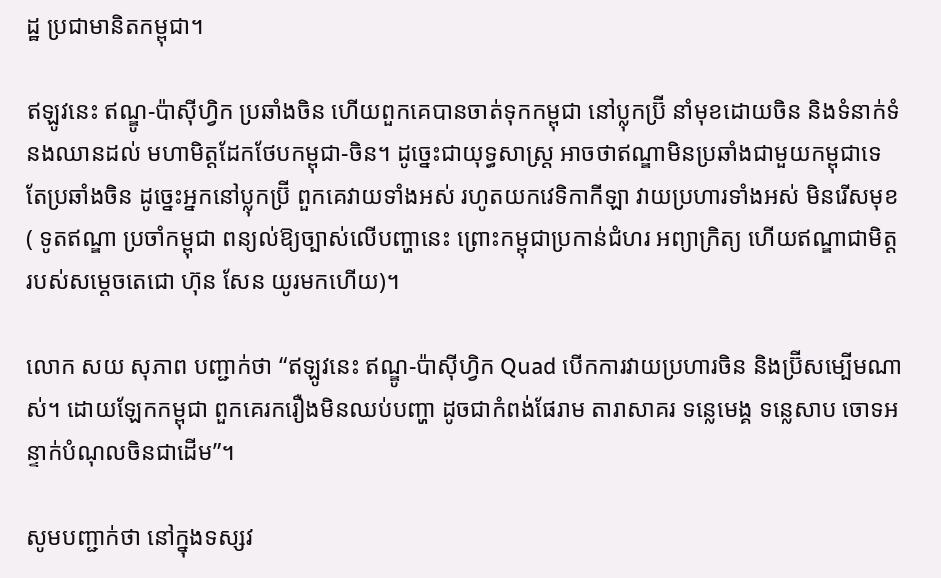ដ្ឋ ប្រជាមានិតកម្ពុជា។

ឥឡូវនេះ ឥណ្ឌូ-ប៉ាស៊ីហ្វិក ប្រឆាំងចិន ហើយពួកគេបានចាត់ទុកកម្ពុជា នៅប្លុកប្រ៊ី នាំមុខដោយចិន និងទំនាក់ទំនងឈានដល់ មហាមិត្តដែកថែបកម្ពុជា-ចិន។ ដូច្នេះជាយុទ្ធសាស្ត្រ អាចថាឥណ្ឌាមិនប្រឆាំងជាមួយកម្ពុជាទេ តែប្រឆាំងចិន ដូច្នេះអ្នកនៅប្លុកប្រ៊ី ពួកគេវាយទាំងអស់ រហូតយកវេទិកាកីឡា វាយប្រហារទាំងអស់ មិនរើសមុខ ( ទូតឥណ្ឌា ប្រចាំកម្ពុជា ពន្យល់ឱ្យច្បាស់លើបញ្ហានេះ ព្រោះកម្ពុជាប្រកាន់ជំហរ អព្យាក្រិត្យ ហើយឥណ្ឌាជាមិត្ត របស់សម្តេចតេជោ ហ៊ុន សែន យូរមកហើយ)។

លោក សយ សុភាព បញ្ជាក់ថា “ឥឡូវនេះ ឥណ្ឌូ-ប៉ាស៊ីហ្វិក Quad បើកការវាយប្រហារចិន និងប្រ៊ីសម្បើមណាស់។ ដោយឡែកកម្ពុជា ពួកគេរករឿងមិនឈប់បញ្ហា ដូចជាកំពង់ផែរាម តារាសាគរ ទន្លេមេង្គ ទន្លេសាប ចោទអន្ទាក់បំណុលចិនជាដើម”។

សូមបញ្ជាក់ថា នៅក្នុងទស្សវ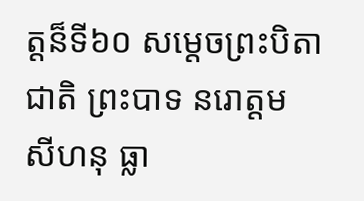ត្តន៏ទី៦០ សម្តេចព្រះបិតាជាតិ ព្រះបាទ នរោត្តម សីហនុ ធ្លា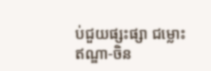ប់ជួយផ្សះផ្សា ជម្លោះ ឥណ្ឌា-ចិន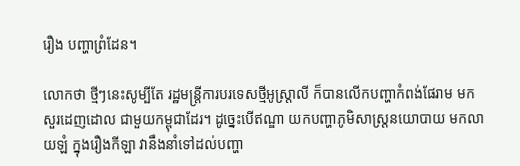រឿង បញ្ហាព្រំដែន។

លោកថា ថ្មីៗនេះសូម្បីតែ រដ្ឋមន្ត្រីការបរទេសថ្មីអូស្ត្រាលី ក៏បានលើកបញ្ហាកំពង់ផែរាម មកសួរដេញដោល ជាមួយកម្ពុជាដែរ។ ដូច្នេះបើឥណ្ឌា យកបញ្ហាភូមិសាស្ត្រនយោបាយ មកលាយឡំ ក្នុងរឿងកីឡា វានឹងនាំទៅដល់បញ្ហា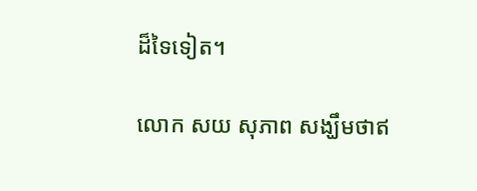ដ៏ទៃទៀត។

លោក សយ សុភាព សង្ឃឹមថាឥ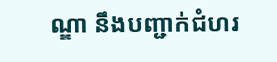ណ្ឌា នឹងបញ្ជាក់ជំហរ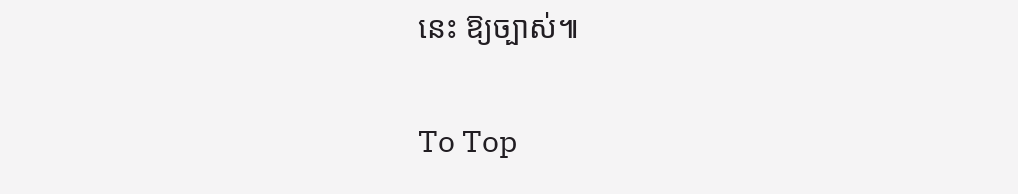នេះ ឱ្យច្បាស់៕

To Top